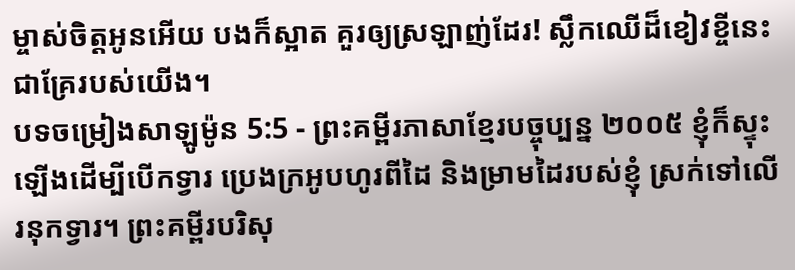ម្ចាស់ចិត្តអូនអើយ បងក៏ស្អាត គួរឲ្យស្រឡាញ់ដែរ! ស្លឹកឈើដ៏ខៀវខ្ចីនេះជាគ្រែរបស់យើង។
បទចម្រៀងសាឡូម៉ូន 5:5 - ព្រះគម្ពីរភាសាខ្មែរបច្ចុប្បន្ន ២០០៥ ខ្ញុំក៏ស្ទុះឡើងដើម្បីបើកទ្វារ ប្រេងក្រអូបហូរពីដៃ និងម្រាមដៃរបស់ខ្ញុំ ស្រក់ទៅលើរនុកទ្វារ។ ព្រះគម្ពីរបរិសុ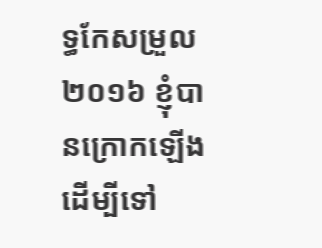ទ្ធកែសម្រួល ២០១៦ ខ្ញុំបានក្រោកឡើង ដើម្បីទៅ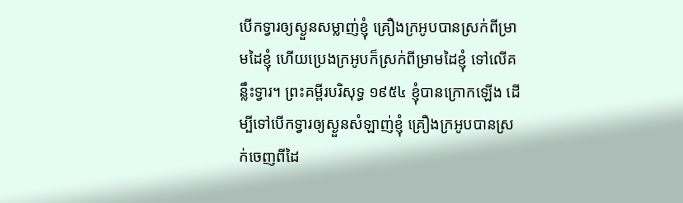បើកទ្វារឲ្យស្ងួនសម្លាញ់ខ្ញុំ គ្រឿងក្រអូបបានស្រក់ពីម្រាមដៃខ្ញុំ ហើយប្រេងក្រអូបក៏ស្រក់ពីម្រាមដៃខ្ញុំ ទៅលើគន្លឹះទ្វារ។ ព្រះគម្ពីរបរិសុទ្ធ ១៩៥៤ ខ្ញុំបានក្រោកឡើង ដើម្បីទៅបើកទ្វារឲ្យស្ងួនសំឡាញ់ខ្ញុំ គ្រឿងក្រអូបបានស្រក់ចេញពីដៃ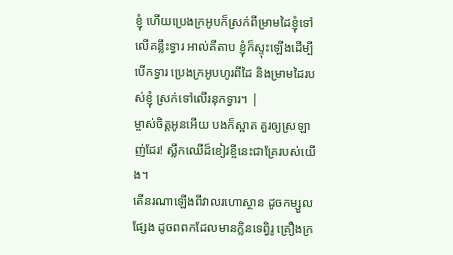ខ្ញុំ ហើយប្រេងក្រអូបក៏ស្រក់ពីម្រាមដៃខ្ញុំទៅលើគន្លឹះទ្វារ អាល់គីតាប ខ្ញុំក៏ស្ទុះឡើងដើម្បីបើកទ្វារ ប្រេងក្រអូបហូរពីដៃ និងម្រាមដៃរបស់ខ្ញុំ ស្រក់ទៅលើរនុកទ្វារ។ |
ម្ចាស់ចិត្តអូនអើយ បងក៏ស្អាត គួរឲ្យស្រឡាញ់ដែរ! ស្លឹកឈើដ៏ខៀវខ្ចីនេះជាគ្រែរបស់យើង។
តើនរណាឡើងពីវាលរហោស្ថាន ដូចកម្សួលផ្សែង ដូចពពកដែលមានក្លិនទេព្វិរូ គ្រឿងក្រ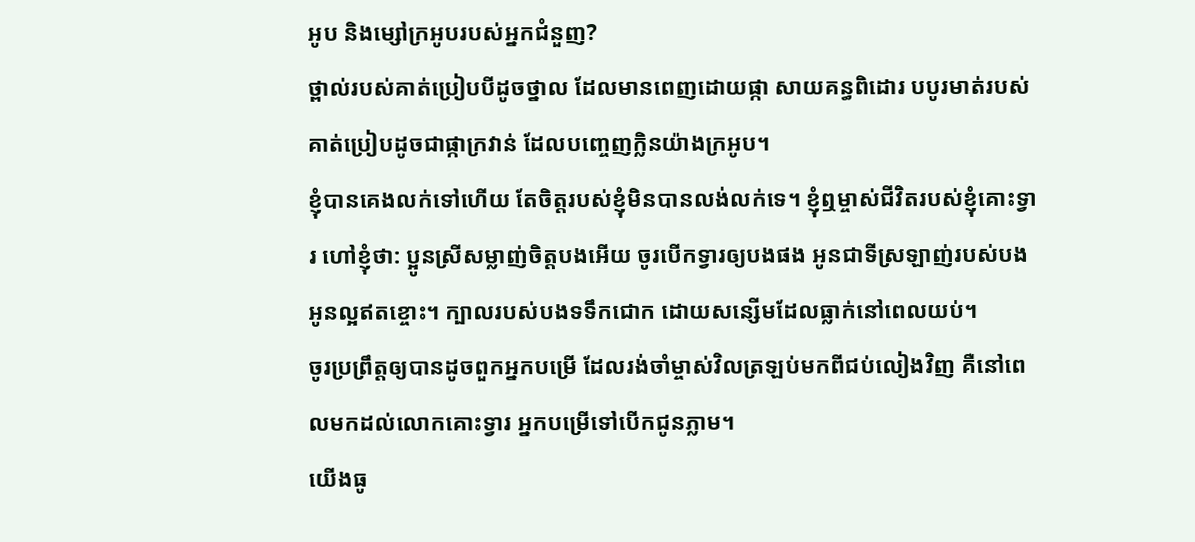អូប និងម្សៅក្រអូបរបស់អ្នកជំនួញ?
ថ្ពាល់របស់គាត់ប្រៀបបីដូចថ្នាល ដែលមានពេញដោយផ្កា សាយគន្ធពិដោរ បបូរមាត់របស់គាត់ប្រៀបដូចជាផ្កាក្រវាន់ ដែលបញ្ចេញក្លិនយ៉ាងក្រអូប។
ខ្ញុំបានគេងលក់ទៅហើយ តែចិត្តរបស់ខ្ញុំមិនបានលង់លក់ទេ។ ខ្ញុំឮម្ចាស់ជីវិតរបស់ខ្ញុំគោះទ្វារ ហៅខ្ញុំថា: ប្អូនស្រីសម្លាញ់ចិត្តបងអើយ ចូរបើកទ្វារឲ្យបងផង អូនជាទីស្រឡាញ់របស់បង អូនល្អឥតខ្ចោះ។ ក្បាលរបស់បងទទឹកជោក ដោយសន្សើមដែលធ្លាក់នៅពេលយប់។
ចូរប្រព្រឹត្តឲ្យបានដូចពួកអ្នកបម្រើ ដែលរង់ចាំម្ចាស់វិលត្រឡប់មកពីជប់លៀងវិញ គឺនៅពេលមកដល់លោកគោះទ្វារ អ្នកបម្រើទៅបើកជូនភ្លាម។
យើងធូ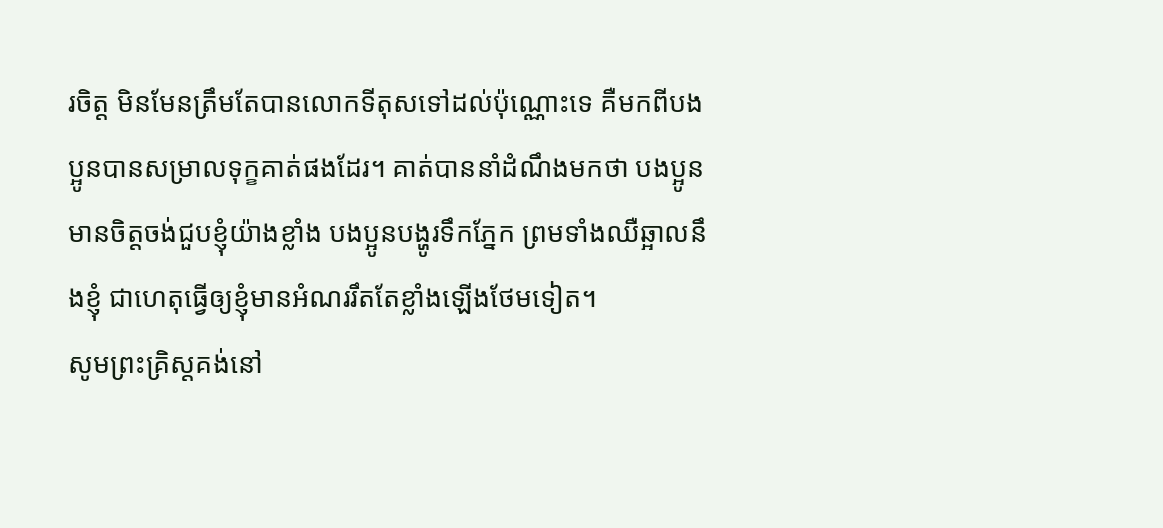រចិត្ត មិនមែនត្រឹមតែបានលោកទីតុសទៅដល់ប៉ុណ្ណោះទេ គឺមកពីបងប្អូនបានសម្រាលទុក្ខគាត់ផងដែរ។ គាត់បាននាំដំណឹងមកថា បងប្អូនមានចិត្តចង់ជួបខ្ញុំយ៉ាងខ្លាំង បងប្អូនបង្ហូរទឹកភ្នែក ព្រមទាំងឈឺឆ្អាលនឹងខ្ញុំ ជាហេតុធ្វើឲ្យខ្ញុំមានអំណររឹតតែខ្លាំងឡើងថែមទៀត។
សូមព្រះគ្រិស្តគង់នៅ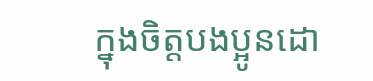ក្នុងចិត្តបងប្អូនដោ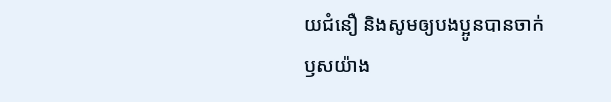យជំនឿ និងសូមឲ្យបងប្អូនបានចាក់ឫសយ៉ាង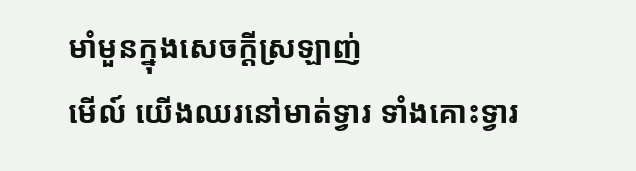មាំមួនក្នុងសេចក្ដីស្រឡាញ់
មើល៍ យើងឈរនៅមាត់ទ្វារ ទាំងគោះទ្វារ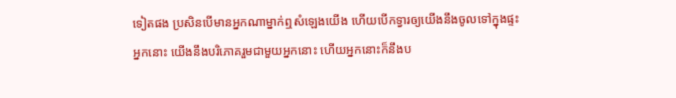ទៀតផង ប្រសិនបើមានអ្នកណាម្នាក់ឮសំឡេងយើង ហើយបើកទ្វារឲ្យយើងនឹងចូលទៅក្នុងផ្ទះអ្នកនោះ យើងនឹងបរិភោគរួមជាមួយអ្នកនោះ ហើយអ្នកនោះក៏នឹងប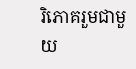រិភោគរួមជាមួយ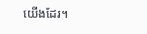យើងដែរ។